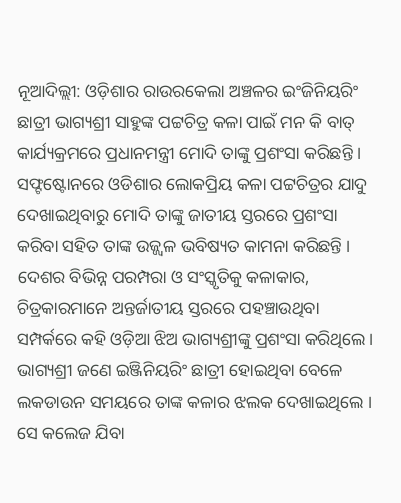ନୂଆଦିଲ୍ଲୀ: ଓଡ଼ିଶାର ରାଉରକେଲା ଅଞ୍ଚଳର ଇଂଜିନିୟରିଂ ଛାତ୍ରୀ ଭାଗ୍ୟଶ୍ରୀ ସାହୁଙ୍କ ପଟ୍ଟଚିତ୍ର କଳା ପାଇଁ ମନ କି ବାତ୍ କାର୍ଯ୍ୟକ୍ରମରେ ପ୍ରଧାନମନ୍ତ୍ରୀ ମୋଦି ତାଙ୍କୁ ପ୍ରଶଂସା କରିଛନ୍ତି । ସଫ୍ଟଷ୍ଟୋନରେ ଓଡିଶାର ଲୋକପ୍ରିୟ କଳା ପଟ୍ଟଚିତ୍ରର ଯାଦୁ ଦେଖାଇଥିବାରୁ ମୋଦି ତାଙ୍କୁ ଜାତୀୟ ସ୍ତରରେ ପ୍ରଶଂସା କରିବା ସହିତ ତାଙ୍କ ଉଜ୍ଜ୍ବଳ ଭବିଷ୍ୟତ କାମନା କରିଛନ୍ତି ।
ଦେଶର ବିଭିନ୍ନ ପରମ୍ପରା ଓ ସଂସ୍କୃତିକୁ କଳାକାର, ଚିତ୍ରକାରମାନେ ଅନ୍ତର୍ଜାତୀୟ ସ୍ତରରେ ପହଞ୍ଚାଉଥିବା ସମ୍ପର୍କରେ କହି ଓଡ଼ିଆ ଝିଅ ଭାଗ୍ୟଶ୍ରୀଙ୍କୁ ପ୍ରଶଂସା କରିଥିଲେ । ଭାଗ୍ୟଶ୍ରୀ ଜଣେ ଇଞ୍ଜିନିୟରିଂ ଛାତ୍ରୀ ହୋଇଥିବା ବେଳେ ଲକଡାଉନ ସମୟରେ ତାଙ୍କ କଳାର ଝଲକ ଦେଖାଇଥିଲେ । ସେ କଲେଜ ଯିବା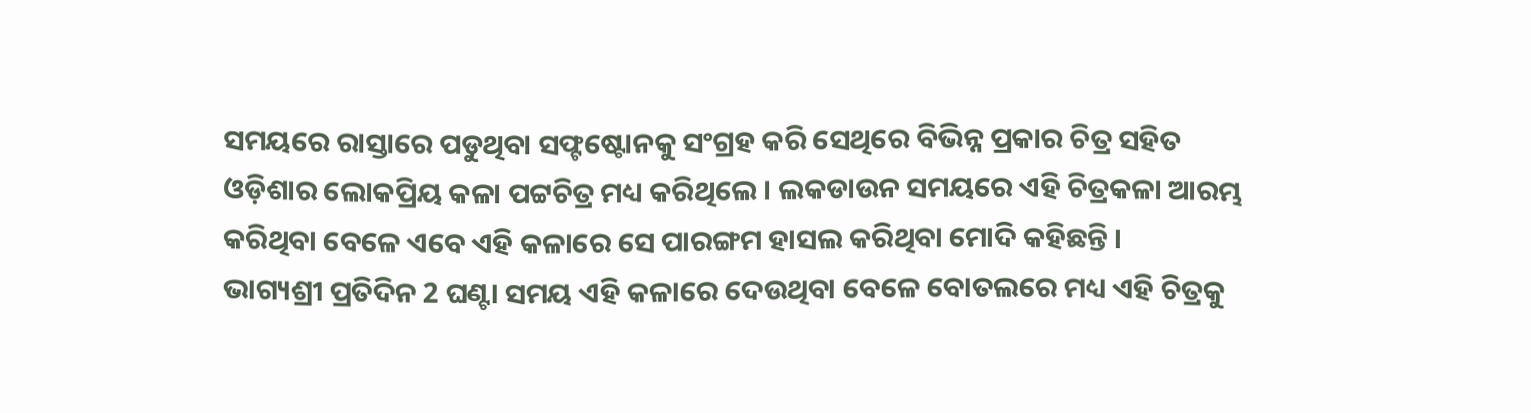ସମୟରେ ରାସ୍ତାରେ ପଡୁଥିବା ସଫ୍ଟଷ୍ଟୋନକୁ ସଂଗ୍ରହ କରି ସେଥିରେ ବିଭିନ୍ନ ପ୍ରକାର ଚିତ୍ର ସହିତ ଓଡ଼ିଶାର ଲୋକପ୍ରିୟ କଳା ପଟ୍ଟଚିତ୍ର ମଧ୍ୟ କରିଥିଲେ । ଲକଡାଉନ ସମୟରେ ଏହି ଚିତ୍ରକଳା ଆରମ୍ଭ କରିଥିବା ବେଳେ ଏବେ ଏହି କଳାରେ ସେ ପାରଙ୍ଗମ ହାସଲ କରିଥିବା ମୋଦି କହିଛନ୍ତି ।
ଭାଗ୍ୟଶ୍ରୀ ପ୍ରତିଦିନ 2 ଘଣ୍ଟା ସମୟ ଏହି କଳାରେ ଦେଉଥିବା ବେଳେ ବୋତଲରେ ମଧ୍ୟ ଏହି ଚିତ୍ରକୁ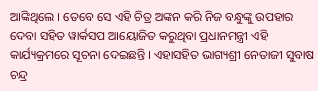ଆଙ୍କିଥିଲେ । ତେବେ ସେ ଏହି ଚିତ୍ର ଅଙ୍କନ କରି ନିଜ ବନ୍ଧୁଙ୍କୁ ଉପହାର ଦେବା ସହିତ ୱାର୍କସପ ଆୟୋଜିତ କରୁଥିବା ପ୍ରଧାନମନ୍ତ୍ରୀ ଏହି କାର୍ଯ୍ୟକ୍ରମରେ ସୂଚନା ଦେଇଛନ୍ତି । ଏହାସହିତ ଭାଗ୍ୟଶ୍ରୀ ନେତାଜୀ ସୁବାଷ ଚନ୍ଦ୍ର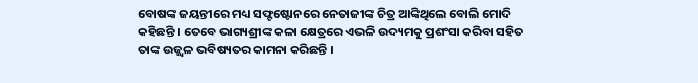ବୋଷଙ୍କ ଜୟନ୍ତୀରେ ମଧ୍ୟ ସଫ୍ଟଷ୍ଟୋନରେ ନେତାଜୀଙ୍କ ଚିତ୍ର ଆଙ୍କିଥିଲେ ବୋଲି ମୋଦି କହିଛନ୍ତି । ତେବେ ଭାଗ୍ୟଶ୍ରୀଙ୍କ କଳା କ୍ଷେତ୍ରରେ ଏଭଳି ଉଦ୍ୟମକୁ ପ୍ରଶଂସା କରିବା ସହିତ ତାଙ୍କ ଉଜ୍ଜ୍ବଳ ଭବିଷ୍ୟତର କାମନା କରିଛନ୍ତି ।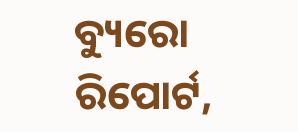ବ୍ୟୁରୋ ରିପୋର୍ଟ,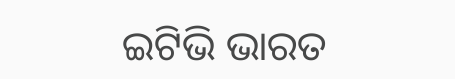ଇଟିଭି ଭାରତ